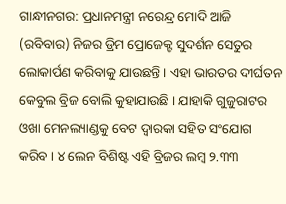ଗାନ୍ଧୀନଗର: ପ୍ରଧାନମନ୍ତ୍ରୀ ନରେନ୍ଦ୍ର ମୋଦି ଆଜି (ରବିବାର) ନିଜର ଡ୍ରିମ ପ୍ରୋଜେକ୍ଟ ସୁଦର୍ଶନ ସେତୁର ଲୋକାର୍ପଣ କରିବାକୁ ଯାଉଛନ୍ତି । ଏହା ଭାରତର ଦୀର୍ଘତନ କେବୁଲ ବ୍ରିଜ ବୋଲି କୁହାଯାଉଛି । ଯାହାକି ଗୁଜୁରାଟର ଓଖା ମେନଲ୍ୟାଣ୍ଡକୁ ବେଟ ଦ୍ବାରକା ସହିତ ସଂଯୋଗ କରିବ । ୪ ଲେନ ବିଶିଷ୍ଟ ଏହି ବ୍ରିଜର ଲମ୍ବ ୨.୩୩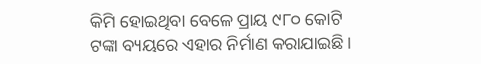କିମି ହୋଇଥିବା ବେଳେ ପ୍ରାୟ ୯୮୦ କୋଟି ଟଙ୍କା ବ୍ୟୟରେ ଏହାର ନିର୍ମାଣ କରାଯାଇଛି ।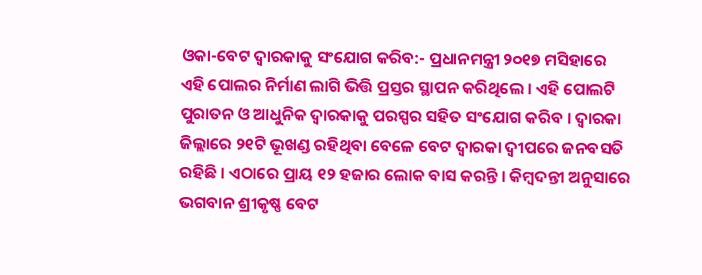ଓକା-ବେଟ ଦ୍ବାରକାକୁ ସଂଯୋଗ କରିବ:- ପ୍ରଧାନମନ୍ତ୍ରୀ ୨୦୧୭ ମସିହାରେ ଏହି ପୋଲର ନିର୍ମାଣ ଲାଗି ଭିତ୍ତି ପ୍ରସ୍ତର ସ୍ଥାପନ କରିଥିଲେ । ଏହି ପୋଲଟି ପୁରାତନ ଓ ଆଧୁନିକ ଦ୍ବାରକାକୁ ପରସ୍ପର ସହିତ ସଂଯୋଗ କରିବ । ଦ୍ବାରକା ଜିଲ୍ଲାରେ ୨୧ଟି ଭୂଖଣ୍ଡ ରହିଥିବା ବେଳେ ବେଟ ଦ୍ବାରକା ଦ୍ବୀପରେ ଜନବସତି ରହିଛି । ଏଠାରେ ପ୍ରାୟ ୧୨ ହଜାର ଲୋକ ବାସ କରନ୍ତି । କିମ୍ବଦନ୍ତୀ ଅନୁସାରେ ଭଗବାନ ଶ୍ରୀକୃଷ୍ଣ ବେଟ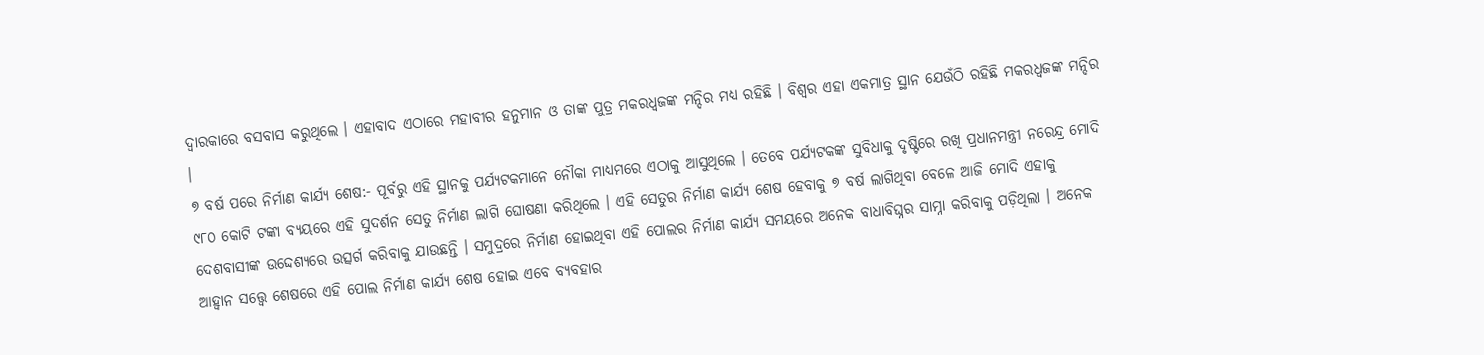ଦ୍ବାରକାରେ ବସବାସ କରୁଥିଲେ । ଏହାବାଦ ଏଠାରେ ମହାବୀର ହନୁମାନ ଓ ତାଙ୍କ ପୁତ୍ର ମକରଧ୍ବଜଙ୍କ ମନ୍ଦିର ମଧ୍ୟ ରହିଛି । ବିଶ୍ବର ଏହା ଏକମାତ୍ର ସ୍ଥାନ ଯେଉଁଠି ରହିଛି ମକରଧ୍ବଜଙ୍କ ମନ୍ଦିର ।
୭ ବର୍ଷ ପରେ ନିର୍ମାଣ କାର୍ଯ୍ୟ ଶେଷ:- ପୂର୍ବରୁ ଏହି ସ୍ଥାନକୁ ପର୍ଯ୍ୟଟକମାନେ ନୌକା ମାଧ୍ୟମରେ ଏଠାକୁ ଆସୁଥିଲେ । ତେବେ ପର୍ଯ୍ୟଟକଙ୍କ ସୁବିଧାକୁ ଦୃଷ୍ଟିରେ ରଖି ପ୍ରଧାନମନ୍ତ୍ରୀ ନରେନ୍ଦ୍ର ମୋଦି ୯୮୦ କୋଟି ଟଙ୍କା ବ୍ୟୟରେ ଏହି ସୁଦର୍ଶନ ସେତୁ ନିର୍ମାଣ ଲାଗି ଘୋଷଣା କରିଥିଲେ । ଏହି ସେତୁର ନିର୍ମାଣ କାର୍ଯ୍ୟ ଶେଷ ହେବାକୁ ୭ ବର୍ଷ ଲାଗିଥିବା ବେଳେ ଆଜି ମୋଦି ଏହାକୁ ଦେଶବାସୀଙ୍କ ଉଦ୍ଦେଶ୍ୟରେ ଉତ୍ସର୍ଗ କରିବାକୁ ଯାଉଛନ୍ତି । ସମୁଦ୍ରରେ ନିର୍ମାଣ ହୋଇଥିବା ଏହି ପୋଲର ନିର୍ମାଣ କାର୍ଯ୍ୟ ସମୟରେ ଅନେକ ବାଧାବିଘ୍ନର ସାମ୍ନା କରିବାକୁ ପଡ଼ିଥିଲା । ଅନେକ ଆହ୍ବାନ ସତ୍ତ୍ବେ ଶେଷରେ ଏହି ପୋଲ ନିର୍ମାଣ କାର୍ଯ୍ୟ ଶେଷ ହୋଇ ଏବେ ବ୍ୟବହାର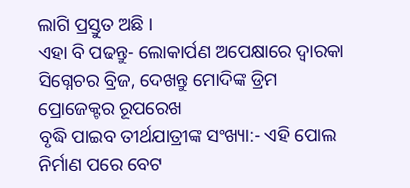ଲାଗି ପ୍ରସ୍ତୁତ ଅଛି ।
ଏହା ବି ପଢନ୍ତୁ- ଲୋକାର୍ପଣ ଅପେକ୍ଷାରେ ଦ୍ୱାରକା ସିଗ୍ନେଚର ବ୍ରିଜ, ଦେଖନ୍ତୁ ମୋଦିଙ୍କ ଡ୍ରିମ ପ୍ରୋଜେକ୍ଟର ରୂପରେଖ
ବୃଦ୍ଧି ପାଇବ ତୀର୍ଥଯାତ୍ରୀଙ୍କ ସଂଖ୍ୟା:- ଏହି ପୋଲ ନିର୍ମାଣ ପରେ ବେଟ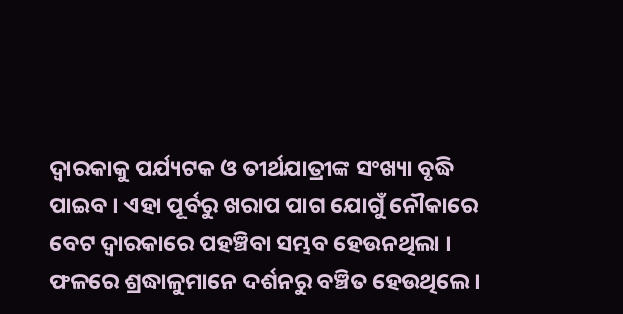ଦ୍ବାରକାକୁ ପର୍ଯ୍ୟଟକ ଓ ତୀର୍ଥଯାତ୍ରୀଙ୍କ ସଂଖ୍ୟା ବୃଦ୍ଧି ପାଇବ । ଏହା ପୂର୍ବରୁ ଖରାପ ପାଗ ଯୋଗୁଁ ନୌକାରେ ବେଟ ଦ୍ବାରକାରେ ପହଞ୍ଚିବା ସମ୍ଭବ ହେଉନଥିଲା । ଫଳରେ ଶ୍ରଦ୍ଧାଳୁମାନେ ଦର୍ଶନରୁ ବଞ୍ଚିତ ହେଉଥିଲେ ।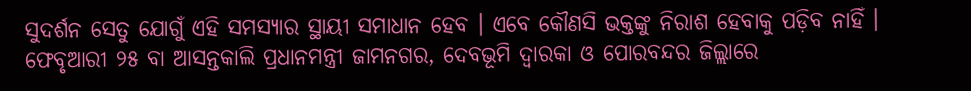ସୁଦର୍ଶନ ସେତୁ ଯୋଗୁଁ ଏହି ସମସ୍ୟାର ସ୍ଥାୟୀ ସମାଧାନ ହେବ । ଏବେ କୌଣସି ଭକ୍ତଙ୍କୁ ନିରାଶ ହେବାକୁ ପଡ଼ିବ ନାହିଁ ।
ଫେବୃଆରୀ ୨୫ ବା ଆସନ୍ତକାଲି ପ୍ରଧାନମନ୍ତ୍ରୀ ଜାମନଗର, ଦେବଭୂମି ଦ୍ବାରକା ଓ ପୋରବନ୍ଦର ଜିଲ୍ଲାରେ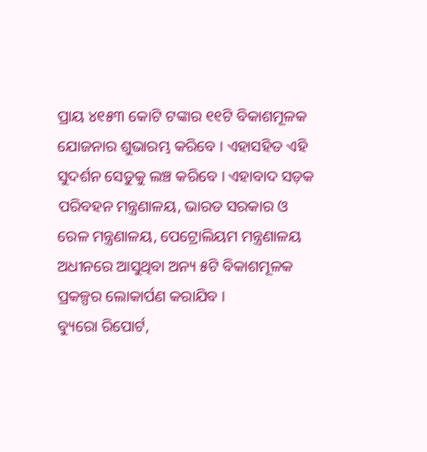ପ୍ରାୟ ୪୧୫୩ କୋଟି ଟଙ୍କାର ୧୧ଟି ବିକାଶମୂଳକ ଯୋଜନାର ଶୁଭାରମ୍ଭ କରିବେ । ଏହାସହିତ ଏହି ସୁଦର୍ଶନ ସେତୁକୁ ଲଞ୍ଚ କରିବେ । ଏହାବାଦ ସଡ଼କ ପରିବହନ ମନ୍ତ୍ରଣାଳୟ, ଭାରତ ସରକାର ଓ ରେଳ ମନ୍ତ୍ରଣାଳୟ, ପେଟ୍ରୋଲିୟମ ମନ୍ତ୍ରଣାଳୟ ଅଧୀନରେ ଆସୁଥିବା ଅନ୍ୟ ୫ଟି ବିକାଶମୂଳକ ପ୍ରକଳ୍ପର ଲୋକାର୍ପଣ କରାଯିବ ।
ବ୍ୟୁରୋ ରିପୋର୍ଟ,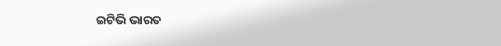ଇଟିଭି ଭାରତ